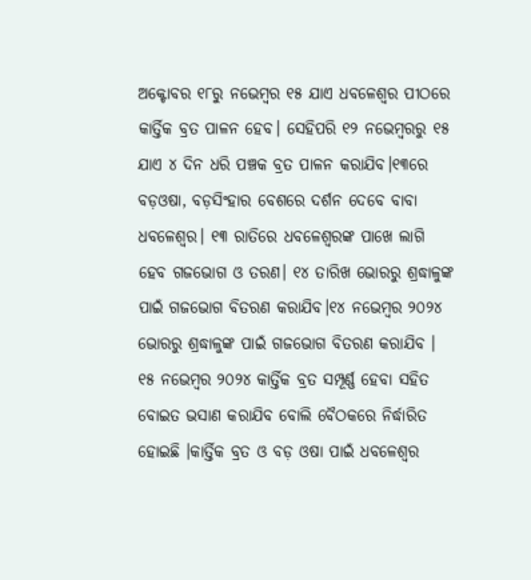ଅକ୍ଟୋବର ୧୮ରୁ ନଭେମ୍ବର ୧୫ ଯାଏ ଧବଳେଶ୍ୱର ପୀଠରେ କାର୍ତ୍ତିକ ବ୍ରତ ପାଳନ ହେବ। ସେହିପରି ୧୨ ନଭେମ୍ବରରୁ ୧୫ ଯାଏ ୪ ଦିନ ଧରି ପଞ୍ଚକ ବ୍ରତ ପାଳନ କରାଯିବ।୧୩ରେ ବଡ଼ଓଷା, ବଡ଼ସିଂହାର ବେଶରେ ଦର୍ଶନ ଦେବେ ବାବା ଧବଳେଶ୍ୱର। ୧୩ ରାତିରେ ଧବଳେଶ୍ୱରଙ୍କ ପାଖେ ଲାଗି ହେବ ଗଜଭୋଗ ଓ ତରଣ। ୧୪ ତାରିଖ ଭୋରରୁ ଶ୍ରଦ୍ଧାଳୁଙ୍କ ପାଇଁ ଗଜଭୋଗ ବିତରଣ କରାଯିବ।୧୪ ନଭେମ୍ବର ୨୦୨୪ ଭୋରରୁ ଶ୍ରଦ୍ଧାଳୁଙ୍କ ପାଇଁ ଗଜଭୋଗ ବିତରଣ କରାଯିବ । ୧୫ ନଭେମ୍ବର ୨୦୨୪ କାର୍ତ୍ତିକ ବ୍ରତ ସମ୍ପୂର୍ଣ୍ଣ ହେବା ସହିତ ବୋଇତ ଭସାଣ କରାଯିବ ବୋଲି ବୈଠକରେ ନିର୍ଦ୍ଧାରିତ ହୋଇଛି ।କାର୍ତ୍ତିକ ବ୍ରତ ଓ ବଡ଼ ଓଷା ପାଇଁ ଧବଳେଶ୍ୱର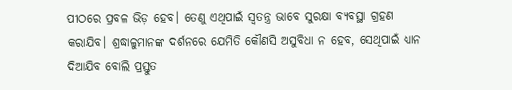ପୀଠରେ ପ୍ରବଳ ଭିଡ଼ ହେବ। ତେଣୁ ଏଥିପାଇଁ ସ୍ୱତନ୍ତ୍ର ଭାବେ ସୁରକ୍ଷା ବ୍ୟବସ୍ଥା ଗ୍ରହଣ କରାଯିବ। ଶ୍ରଦ୍ଧାଳୁମାନଙ୍କ ଦର୍ଶନରେ ଯେମିତି କୌଣସି ଅସୁବିଧା ନ ହେବ, ସେଥିପାଇଁ ଧ୍ୟାନ ଦିଆଯିବ ବୋଲି ପ୍ରସ୍ତୁତ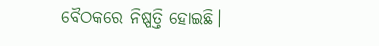ବୈଠକରେ ନିଷ୍ପତ୍ତି ହୋଇଛି।